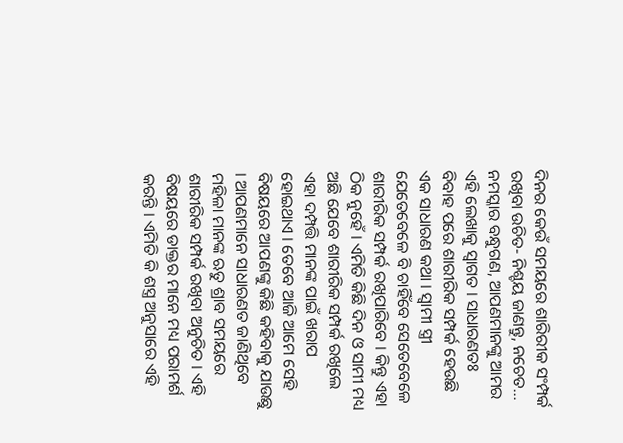ଦିନର କେଉଁ ସମୟରେ ଶାରିରୀକ ସଂମ୍ପର୍କ ରଖିବା ଉଚିତ- ନିଶ୍ଚୟ ଜାଣନ୍ତୁ, ନଚେତ…
ନମସ୍କାର ବନ୍ଧୁଗଣ, ଆପଣମାନଙ୍କୁ ଆମର ଏହି ଲେଖାକୁ ସ୍ଵାଗତ । ସାଧାରଣତଃ ବିବାହ ପରେ ଶାରୀରିକ ସମ୍ପର୍କ ହେଉଛି ଏକ ସାଧାରଣ କଥା । ସ୍ଵାମୀ ସ୍ତ୍ରୀ ଯେତେବେଳେ ବି ଚାହିଁବେ ସେତେବେଳେ ଶାରୀରିକ ସମ୍ପର୍କ ରଖିପାରିବେ । କିନ୍ତୁ ଏହା ଠିକ ନୁହେଁ । ଏମିତି କିଛି ଦିନ ଓ ସାମୀ ମଧ୍ୟ ଅଛି ଯେବେ ଶାରୀରିକ ସମ୍ପର୍କ ରଖିଲେ ଏହା ଦମ୍ପତ୍ତି ମାନଙ୍କ ପାଇଁ ଖରାପ ହୋଇଥାଏ । ତେବେ ଆଜି ଆମେ ସେହି ବିଷୟରେ ଆପଣଙ୍କୁ କିଛି କହିବାକୁ ଯାଉଛୁ । ଆପଣମାନେ ସାଧାରଣତ ଜାଣିଥିବେ ମହିଳା ମାନଙ୍କ ଋତୁ ଶ୍ରାବ ସମୟରେ ଶାରୀରିକ ସମ୍ପର୍କ ରଖିବା ଅନୁଚିତ । ଏହି ବିଷୟରେ ଡାକ୍ତର ମାନେ ମଧ୍ୟ ପରାମର୍ଶ କରନ୍ତି । ଏମିତି କି ଶସ୍ତ୍ର ଅନୁସାରେ ଏହି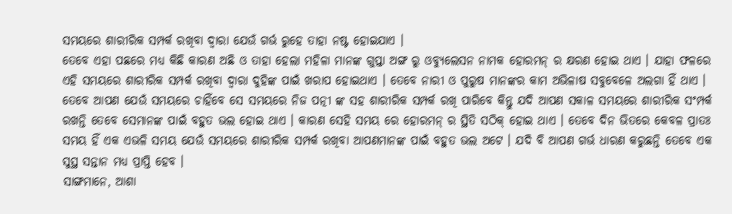ସମୟରେ ଶାରୀରିକ ସମ୍ପର୍କ ରଖିବା ଦ୍ଵାରା ଯେଉଁ ଗର୍ଭ ରୁହେ ତାହା ନଷ୍ଟ ହୋଇଯାଏ ।
ତେବେ ଏହା ପଛରେ ମଧ୍ୟ କିଛି କାରଣ ଅଛି ଓ ତାହା ହେଲା ମହିଳା ମାନଙ୍କ ଗୁପ୍ତା ଅଙ୍ଗ ରୁ ଓବ୍ୟୁଲେସନ ନାମକ ହୋରମନ୍ ର କ୍ଷରଣ ହୋଇ ଥାଏ । ଯାହା ଫଳରେ ଏହି ସମୟରେ ଶାରୀରିକ ସମ୍ପର୍କ ରଖିବା ଦ୍ଵାରା ଦୁହିଙ୍କ ପାଇଁ ଖରାପ ହୋଇଥାଏ । ତେବେ ନାରୀ ଓ ପୁରୁଷ ମାନଙ୍କର କାମ ଅଭିଳାଷ ସବୁବେଳେ ଅଲଗା ହିଁ ଥାଏ ।
ତେବେ ଆପଣ ଯେଉଁ ସମୟରେ ଚାହିଁବେ ସେ ସମୟରେ ନିଜ ପତ୍ନୀ ଙ୍କ ସହ ଶାରୀରିକ ସମ୍ପର୍କ ରଖି ପାରିବେ କିନ୍ତୁ ଯଦି ଆପଣ ସକାଳ ସମୟରେ ଶାରୀରିକ ସଂମ୍ପର୍କ ରଖନ୍ତି ତେବେ ସେମାନଙ୍କ ପାଇଁ ବହୁତ ଭଲ ହୋଇ ଥାଏ । କାରଣ ସେହି ସମୟ ରେ ହୋରମନ୍ ର ସ୍ଥିତି ସଠିକ୍ ହୋଇ ଥାଏ । ତେବେ ଦିନ ଭିତରେ କେବଳ ପ୍ରାତଃ ସମୟ ହିଁ ଏକ ଏଭଳି ସମୟ ଯେଉଁ ସମୟରେ ଶାରୀରିକ ସମ୍ପର୍କ ରଖିବା ଆପଣମାନଙ୍କ ପାଇଁ ବହୁତ ଭଲ ଅଟେ । ଯଦି ବି ଆପଣ ଗର୍ଭ ଧାରଣ କରୁଛନ୍ତି ତେବେ ଏକ ସୁସ୍ଥ ସନ୍ତାନ ମଧ୍ୟ ପ୍ରାପ୍ତି ହେବ ।
ସାଙ୍ଗମାନେ, ଆଶା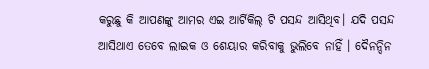କରୁଛୁ କି ଆପଣଙ୍କୁ ଆମର ଏଇ ଆର୍ଟିକିଲ୍ ଟି ପସନ୍ଦ ଆସିଥିବ। ଯଦି ପସନ୍ଦ ଆସିଥାଏ ତେବେ ଲାଇକ ଓ ଶେୟାର କରିବାକୁ ଭୁଲିବେ ନାହିଁ । ଦୈନନ୍ଦିନ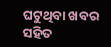ଘଟୁଥିବା ଖବର ସହିତ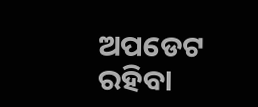ଅପଡେଟ ରହିବା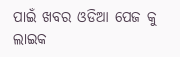ପାଇଁ ଖବର ଓଡିଆ ପେଜ କୁ ଲାଇକ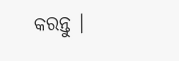କରନ୍ତୁ ।